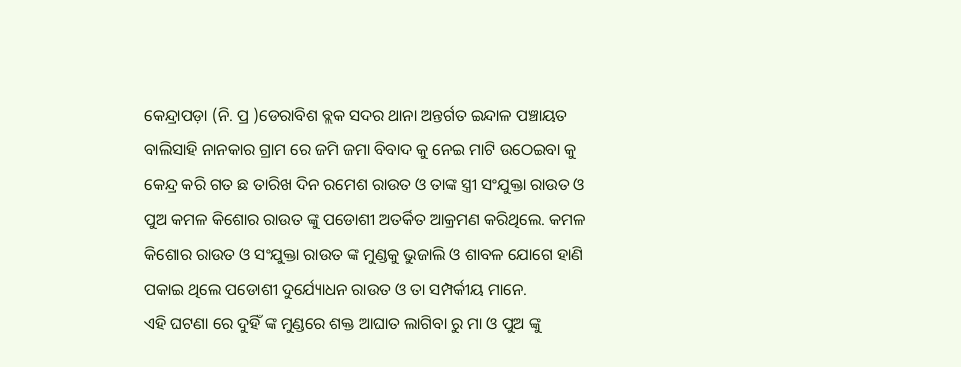କେନ୍ଦ୍ରାପଡ଼ା (ନି. ପ୍ର )ଡେରାବିଶ ବ୍ଲକ ସଦର ଥାନା ଅନ୍ତର୍ଗତ ଇନ୍ଦାଳ ପଞ୍ଚାୟତ ବାଲିସାହି ନାନକାର ଗ୍ରାମ ରେ ଜମି ଜମା ବିବାଦ କୁ ନେଇ ମାଟି ଉଠେଇବା କୁ କେନ୍ଦ୍ର କରି ଗତ ଛ ତାରିଖ ଦିନ ରମେଶ ରାଉତ ଓ ତାଙ୍କ ସ୍ତ୍ରୀ ସଂଯୁକ୍ତା ରାଉତ ଓ ପୁଅ କମଳ କିଶୋର ରାଉତ ଙ୍କୁ ପଡୋଶୀ ଅତର୍କିତ ଆକ୍ରମଣ କରିଥିଲେ. କମଳ କିଶୋର ରାଉତ ଓ ସଂଯୁକ୍ତା ରାଉତ ଙ୍କ ମୁଣ୍ଡକୁ ଭୁଜାଲି ଓ ଶାବଳ ଯୋଗେ ହାଣି ପକାଇ ଥିଲେ ପଡୋଶୀ ଦୁର୍ଯ୍ୟୋଧନ ରାଉତ ଓ ତା ସମ୍ପର୍କୀୟ ମାନେ.
ଏହି ଘଟଣା ରେ ଦୁହିଁ ଙ୍କ ମୁଣ୍ଡରେ ଶକ୍ତ ଆଘାତ ଲାଗିବା ରୁ ମା ଓ ପୁଅ ଙ୍କୁ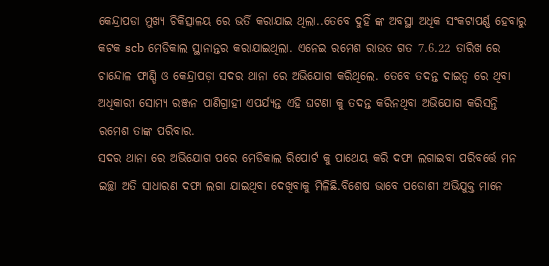କେନ୍ଦ୍ରାପଡା ମୁଖ୍ୟ ଚିକିତ୍ସାଳୟ ରେ ଭର୍ତି କରାଯାଇ ଥିଲା..ତେବେ ଦୁହିଁ ଙ୍କ ଅବସ୍ଥା ଅଧିକ ସଂକଟାପର୍ଣ୍ଣ ହେବାରୁ କଟକ scb ମେଡିକାଲ ସ୍ଥାନାନ୍ତର କରାଯାଇଥିଲା. ଏନେଇ ରମେଶ ରାଉତ ଗତ 7.6.22 ତାରିଖ ରେ ଚାନ୍ଦୋଳ ଫାଣ୍ଡି ଓ କେନ୍ଦ୍ରାପଡ଼ା ସଦର ଥାନା ରେ ଅଭିଯୋଗ କରିଥିଲେ. ତେବେ ତଦନ୍ତ ଦାଇତ୍ୱ ରେ ଥିବା ଅଧିକାରୀ ସୋମ୍ୟ ରଞ୍ଜନ ପାଣିଗ୍ରାହୀ ଏପର୍ଯ୍ୟନ୍ତ ଏହି ଘଟଣା କୁ ତଦନ୍ତ କରିନଥିବା ଅଭିଯୋଗ କରିସନ୍ତି ରମେଶ ତାଙ୍କ ପରିବାର.
ସଦର ଥାନା ରେ ଅଭିଯୋଗ ପରେ ମେଡିକାଲ ରିପୋର୍ଟ କୁ ପାଥେୟ କରି ଦଫା ଲଗାଇବା ପରିବର୍ତ୍ତେ ମନ ଇଚ୍ଛା ଅତି ସାଧାରଣ ଦଫା ଲଗା ଯାଇଥିବା ଦେଖିବାକୁ ମିଳିଛି.ବିଶେଷ ଭାବେ ପଡୋଶୀ ଅଭିଯୁକ୍ତ ମାନେ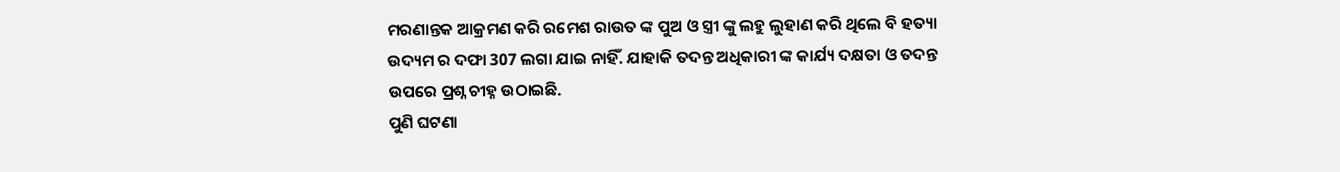ମରଣାନ୍ତକ ଆକ୍ରମଣ କରି ରମେଶ ରାଉତ ଙ୍କ ପୁଅ ଓ ସ୍ତ୍ରୀ ଙ୍କୁ ଲହୁ ଲୁହାଣ କରି ଥିଲେ ବି ହତ୍ୟା ଉଦ୍ୟମ ର ଦଫା 307 ଲଗା ଯାଇ ନାହିଁ. ଯାହାକି ତଦନ୍ତ ଅଧିକାରୀ ଙ୍କ କାର୍ଯ୍ୟ ଦକ୍ଷତା ଓ ତଦନ୍ତ ଉପରେ ପ୍ରଶ୍ନ ଚୀହ୍ନ ଉଠାଇଛି.
ପୁଣି ଘଟଣା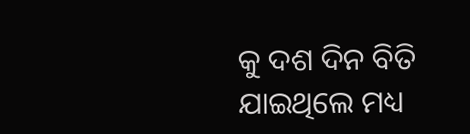କୁ ଦଶ ଦିନ ବିତି ଯାଇଥିଲେ ମଧ୍ୟ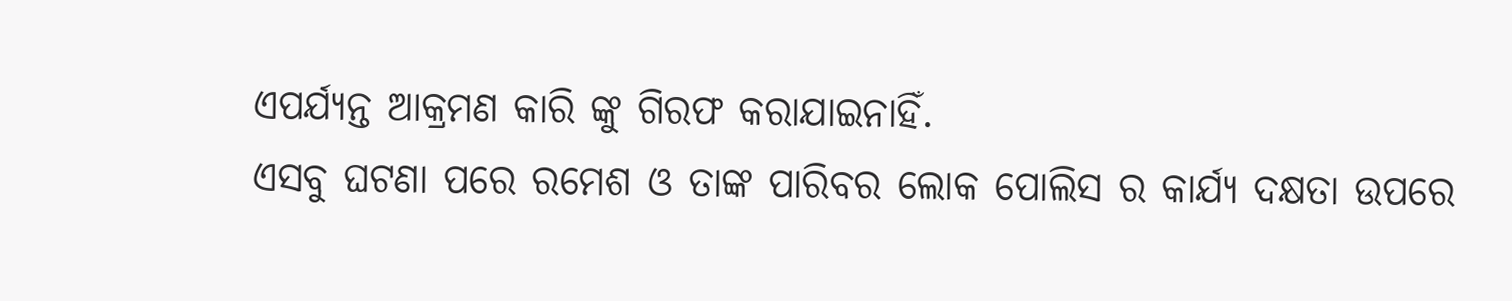ଏପର୍ଯ୍ୟନ୍ତ ଆକ୍ରମଣ କାରି ଙ୍କୁ ଗିରଫ କରାଯାଇନାହିଁ.
ଏସବୁ ଘଟଣା ପରେ ରମେଶ ଓ ତାଙ୍କ ପାରିବର ଲୋକ ପୋଲିସ ର କାର୍ଯ୍ୟ ଦକ୍ଷତା ଉପରେ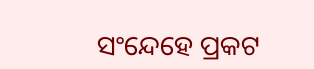ସଂନ୍ଦେହେ ପ୍ରକଟ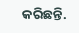କରିଛନ୍ତି.